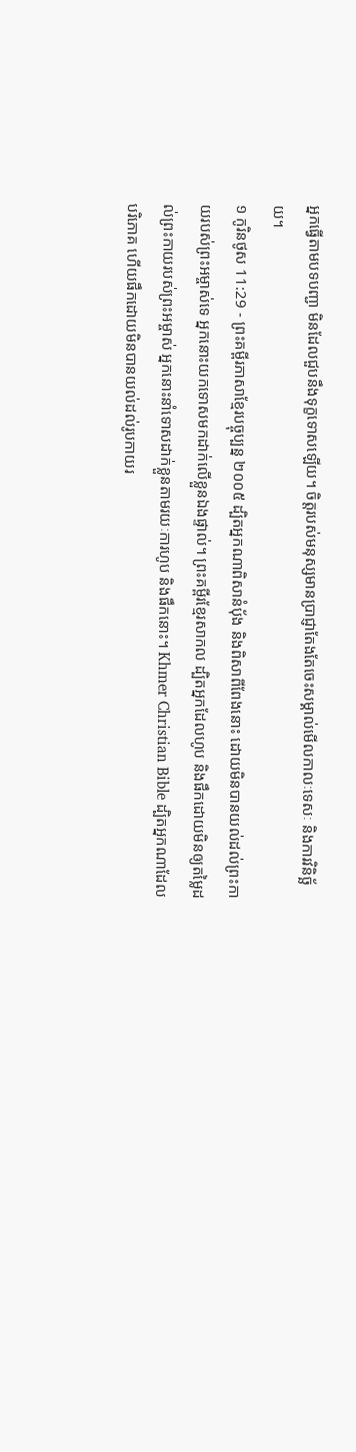អ្នកធ្វើតាមបទបញ្ជា មិនដែលជួបនឹងទុក្ខទោសឡើយ។ ចិត្តរបស់មនុស្សមានប្រាជ្ញាតែងតែចេះសម្គាល់មើលកាលៈទេសៈ និងការវិនិច្ឆ័យ។
១ កូរិនថូស 11:29 - ព្រះគម្ពីរភាសាខ្មែរបច្ចុប្បន្ន ២០០៥ ដ្បិតអ្នកណាពិសានំប៉័ង និងពិសាពីពែងនោះ ដោយមិនបានយល់ដល់ព្រះកាយរបស់ព្រះអម្ចាស់ទេ អ្នកនោះយកទោសមកដាក់លើខ្លួនឯងផ្ទាល់។ ព្រះគម្ពីរខ្មែរសាកល ដ្បិតអ្នកដែលហូប និងផឹកដោយមិនឲ្យតម្លៃដល់ព្រះកាយរបស់ព្រះអម្ចាស់ អ្នកនោះនាំទោសដាក់ខ្លួនតាមរយៈការហូប និងផឹកនោះ។ Khmer Christian Bible ដ្បិតអ្នកណាដែលបរិភោគ ហើយផឹកដោយមិនបានយល់ដល់រូបកាយរ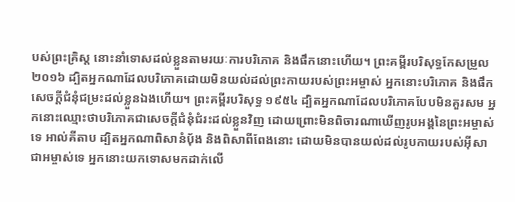បស់ព្រះគ្រិស្ដ នោះនាំទោសដល់ខ្លួនតាមរយៈការបរិភោគ និងផឹកនោះហើយ។ ព្រះគម្ពីរបរិសុទ្ធកែសម្រួល ២០១៦ ដ្បិតអ្នកណាដែលបរិភោគដោយមិនយល់ដល់ព្រះកាយរបស់ព្រះអម្ចាស់ អ្នកនោះបរិភោគ និងផឹកសេចក្ដីជំនុំជម្រះដល់ខ្លួនឯងហើយ។ ព្រះគម្ពីរបរិសុទ្ធ ១៩៥៤ ដ្បិតអ្នកណាដែលបរិភោគបែបមិនគួរសម អ្នកនោះឈ្មោះថាបរិភោគជាសេចក្ដីជំនុំជំរះដល់ខ្លួនវិញ ដោយព្រោះមិនពិចារណាឃើញរូបអង្គនៃព្រះអម្ចាស់ទេ អាល់គីតាប ដ្បិតអ្នកណាពិសានំបុ័ង និងពិសាពីពែងនោះ ដោយមិនបានយល់ដល់រូបកាយរបស់អ៊ីសាជាអម្ចាស់ទេ អ្នកនោះយកទោសមកដាក់លើ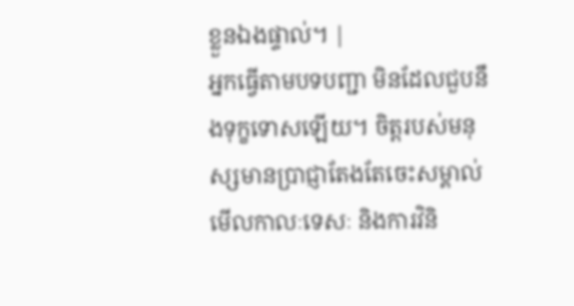ខ្លួនឯងផ្ទាល់។ |
អ្នកធ្វើតាមបទបញ្ជា មិនដែលជួបនឹងទុក្ខទោសឡើយ។ ចិត្តរបស់មនុស្សមានប្រាជ្ញាតែងតែចេះសម្គាល់មើលកាលៈទេសៈ និងការវិនិ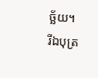ច្ឆ័យ។
រីឯបុត្រ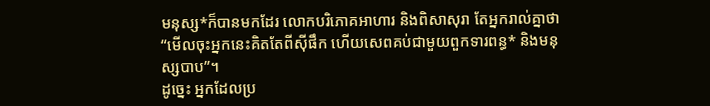មនុស្ស*ក៏បានមកដែរ លោកបរិភោគអាហារ និងពិសាសុរា តែអ្នករាល់គ្នាថា “មើលចុះអ្នកនេះគិតតែពីស៊ីផឹក ហើយសេពគប់ជាមួយពួកទារពន្ធ* និងមនុស្សបាប”។
ដូច្នេះ អ្នកដែលប្រ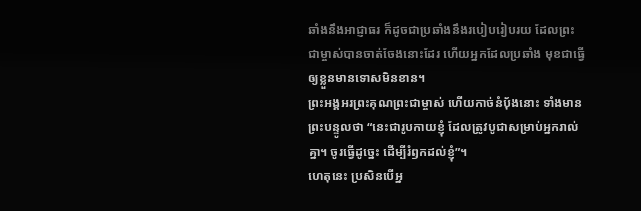ឆាំងនឹងអាជ្ញាធរ ក៏ដូចជាប្រឆាំងនឹងរបៀបរៀបរយ ដែលព្រះជាម្ចាស់បានចាត់ចែងនោះដែរ ហើយអ្នកដែលប្រឆាំង មុខជាធ្វើឲ្យខ្លួនមានទោសមិនខាន។
ព្រះអង្គអរព្រះគុណព្រះជាម្ចាស់ ហើយកាច់នំប៉័ងនោះ ទាំងមានព្រះបន្ទូលថា “នេះជារូបកាយខ្ញុំ ដែលត្រូវបូជាសម្រាប់អ្នករាល់គ្នា។ ចូរធ្វើដូច្នេះ ដើម្បីរំឭកដល់ខ្ញុំ”។
ហេតុនេះ ប្រសិនបើអ្ន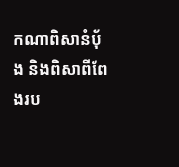កណាពិសានំប៉័ង និងពិសាពីពែងរប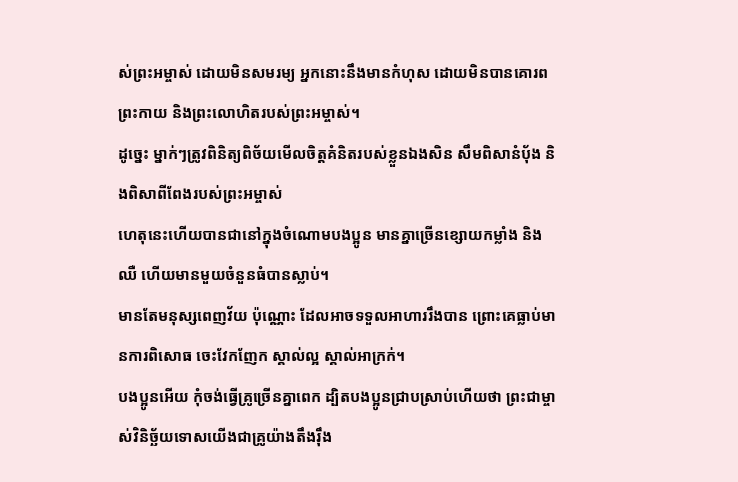ស់ព្រះអម្ចាស់ ដោយមិនសមរម្យ អ្នកនោះនឹងមានកំហុស ដោយមិនបានគោរពព្រះកាយ និងព្រះលោហិតរបស់ព្រះអម្ចាស់។
ដូច្នេះ ម្នាក់ៗត្រូវពិនិត្យពិច័យមើលចិត្តគំនិតរបស់ខ្លួនឯងសិន សឹមពិសានំប៉័ង និងពិសាពីពែងរបស់ព្រះអម្ចាស់
ហេតុនេះហើយបានជានៅក្នុងចំណោមបងប្អូន មានគ្នាច្រើនខ្សោយកម្លាំង និងឈឺ ហើយមានមួយចំនួនធំបានស្លាប់។
មានតែមនុស្សពេញវ័យ ប៉ុណ្ណោះ ដែលអាចទទួលអាហាររឹងបាន ព្រោះគេធ្លាប់មានការពិសោធ ចេះវែកញែក ស្គាល់ល្អ ស្គាល់អាក្រក់។
បងប្អូនអើយ កុំចង់ធ្វើគ្រូច្រើនគ្នាពេក ដ្បិតបងប្អូនជ្រាបស្រាប់ហើយថា ព្រះជាម្ចាស់វិនិច្ឆ័យទោសយើងជាគ្រូយ៉ាងតឹងរ៉ឹង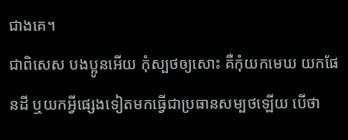ជាងគេ។
ជាពិសេស បងប្អូនអើយ កុំស្បថឲ្យសោះ គឺកុំយកមេឃ យកផែនដី ឬយកអ្វីផ្សេងទៀតមកធ្វើជាប្រធានសម្បថឡើយ បើថា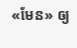«មែន» ឲ្យ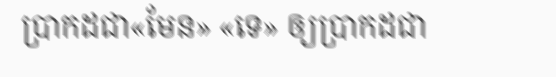ប្រាកដជា«មែន» «ទេ» ឲ្យប្រាកដជា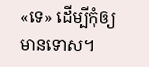«ទេ» ដើម្បីកុំឲ្យមានទោស។